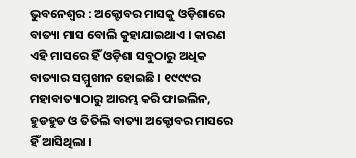ଭୁବନେଶ୍ବର : ଅକ୍ଟୋବର ମାସକୁ ଓଡ଼ିଶାରେ ବାତ୍ୟା ମାସ ବୋଲି କୁହାଯାଇଥାଏ । କାରଣ ଏହି ମାସରେ ହିଁ ଓଡ଼ିଶା ସବୁଠାରୁ ଅଧିକ ବାତ୍ୟାର ସମ୍ମୁଖୀନ ହୋଇଛି । ୧୯୯୯ର ମହାବାତ୍ୟାଠାରୁ ଆରମ୍ଭ କରି ଫାଇଲିନ, ହୁଡହୁଡ ଓ ତିତିଲି ବାତ୍ୟା ଅକ୍ଟୋବର ମାସରେ ହିଁ ଆସିଥିଲା ।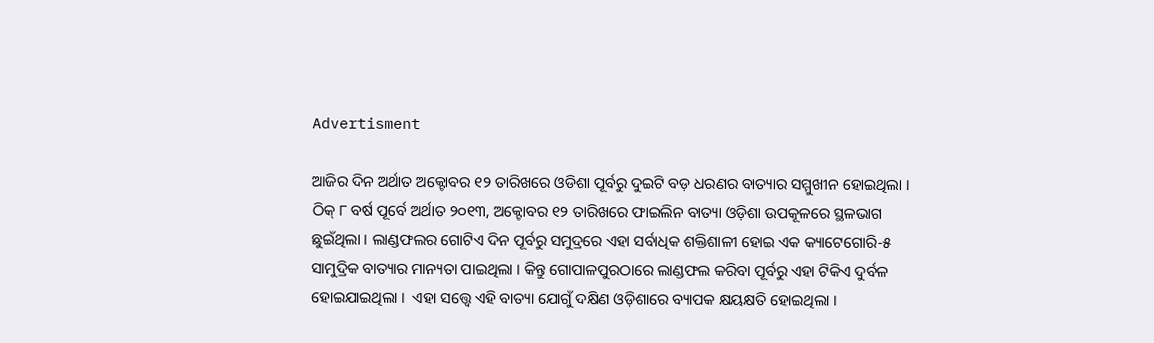Advertisment

ଆଜିର ଦିନ ଅର୍ଥାତ ଅକ୍ଟୋବର ୧୨ ତାରିଖରେ ଓଡିଶା ପୂର୍ବରୁ ଦୁଇଟି ବଡ଼ ଧରଣର ବାତ୍ୟାର ସମ୍ମୁଖୀନ ହୋଇଥିଲା । ଠିକ୍ ୮ ବର୍ଷ ପୂର୍ବେ ଅର୍ଥାତ ୨୦୧୩, ଅକ୍ଟୋବର ୧୨ ତାରିଖରେ ଫାଇଲିନ ବାତ୍ୟା ଓଡ଼ିଶା ଉପକୂଳରେ ସ୍ଥଳଭାଗ ଛୁଇଁଥିଲା । ଲାଣ୍ଡଫଲର ଗୋଟିଏ ଦିନ ପୂର୍ବରୁ ସମୁଦ୍ରରେ ଏହା ସର୍ବାଧିକ ଶକ୍ତିଶାଳୀ ହୋଇ ଏକ କ୍ୟାଟେଗୋରି-୫ ସାମୁଦ୍ରିକ ବାତ୍ୟାର ମାନ୍ୟତା ପାଇଥିଲା । କିନ୍ତୁ ଗୋପାଳପୁରଠାରେ ଲାଣ୍ଡଫଲ କରିବା ପୂର୍ବରୁ ଏହା ଟିକିଏ ଦୁର୍ବଳ ହୋଇଯାଇଥିଲା ।  ଏହା ସତ୍ତ୍ବେ ଏହି ବାତ୍ୟା ଯୋଗୁଁ ଦକ୍ଷିଣ ଓଡ଼ିଶାରେ ବ୍ୟାପକ କ୍ଷୟକ୍ଷତି ହୋଇଥିଲା ।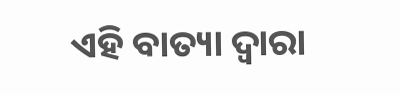ଏହି ବାତ୍ୟା ଦ୍ବାରା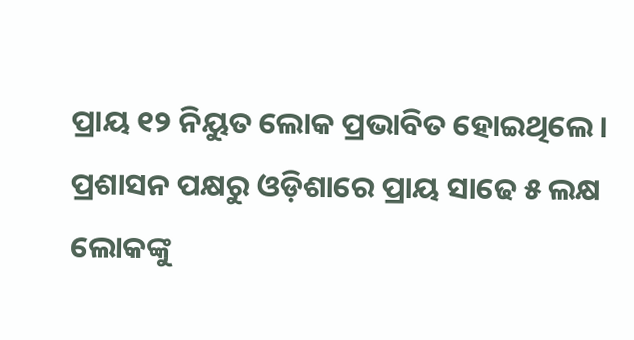ପ୍ରାୟ ୧୨ ନିୟୁତ ଲୋକ ପ୍ରଭାବିତ ହୋଇଥିଲେ । ପ୍ରଶାସନ ପକ୍ଷରୁ ଓଡ଼ିଶାରେ ପ୍ରାୟ ସାଢେ ୫ ଲକ୍ଷ ଲୋକଙ୍କୁ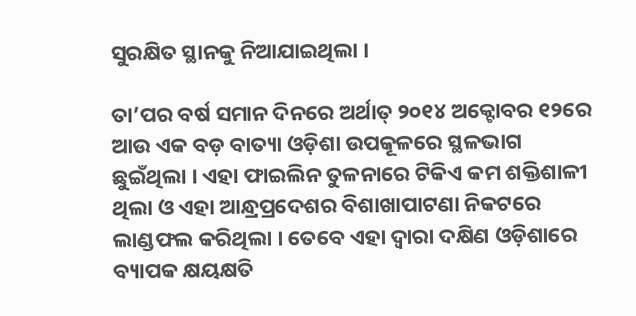ସୁରକ୍ଷିତ ସ୍ଥାନକୁ ନିଆଯାଇଥିଲା ।

ତା’ପର ବର୍ଷ ସମାନ ଦିନରେ ଅର୍ଥାତ୍ ୨୦୧୪ ଅକ୍ଟୋବର ୧୨ରେ ଆଉ ଏକ ବଡ଼ ବାତ୍ୟା ଓଡ଼ିଶା ଉପକୂଳରେ ସ୍ଥଳଭାଗ ଛୁଇଁଥିଲା । ଏହା ଫାଇଲିନ ତୁଳନାରେ ଟିକିଏ କମ ଶକ୍ତିଶାଳୀ ଥିଲା ଓ ଏହା ଆନ୍ଧ୍ରପ୍ରଦେଶର ବିଶାଖାପାଟଣା ନିକଟରେ ଲାଣ୍ଡଫଲ କରିଥିଲା । ତେବେ ଏହା ଦ୍ବାରା ଦକ୍ଷିଣ ଓଡ଼ିଶାରେ ବ୍ୟାପକ କ୍ଷୟକ୍ଷତି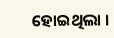ହୋଇଥିଲା ।